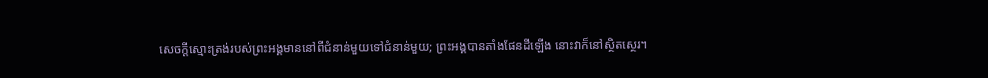សេចក្ដីស្មោះត្រង់របស់ព្រះអង្គមាននៅពីជំនាន់មួយទៅជំនាន់មួយ; ព្រះអង្គបានតាំងផែនដីឡើង នោះវាក៏នៅស្ថិតស្ថេរ។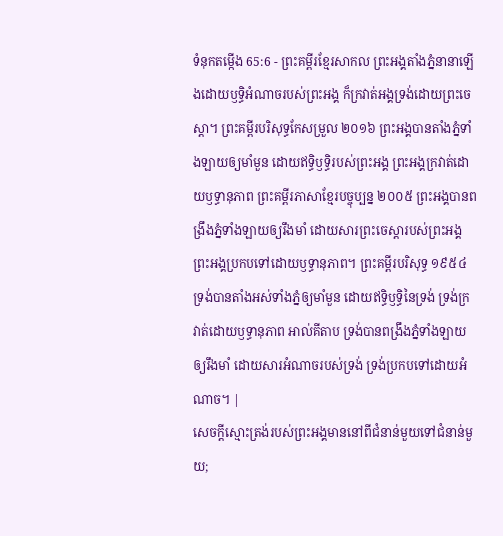ទំនុកតម្កើង 65:6 - ព្រះគម្ពីរខ្មែរសាកល ព្រះអង្គតាំងភ្នំនានាឡើងដោយឫទ្ធិអំណាចរបស់ព្រះអង្គ ក៏ក្រវាត់អង្គទ្រង់ដោយព្រះចេស្ដា។ ព្រះគម្ពីរបរិសុទ្ធកែសម្រួល ២០១៦ ព្រះអង្គបានតាំងភ្នំទាំងឡាយឲ្យមាំមួន ដោយឥទ្ធិឫទ្ធិរបស់ព្រះអង្គ ព្រះអង្គក្រវាត់ដោយឫទ្ធានុភាព ព្រះគម្ពីរភាសាខ្មែរបច្ចុប្បន្ន ២០០៥ ព្រះអង្គបានពង្រឹងភ្នំទាំងឡាយឲ្យរឹងមាំ ដោយសារព្រះចេស្ដារបស់ព្រះអង្គ ព្រះអង្គប្រកបទៅដោយឫទ្ធានុភាព។ ព្រះគម្ពីរបរិសុទ្ធ ១៩៥៤ ទ្រង់បានតាំងអស់ទាំងភ្នំឲ្យមាំមួន ដោយឥទ្ធិឫទ្ធិនៃទ្រង់ ទ្រង់ក្រវាត់ដោយឫទ្ធានុភាព អាល់គីតាប ទ្រង់បានពង្រឹងភ្នំទាំងឡាយឲ្យរឹងមាំ ដោយសារអំណាចរបស់ទ្រង់ ទ្រង់ប្រកបទៅដោយអំណាច។ |
សេចក្ដីស្មោះត្រង់របស់ព្រះអង្គមាននៅពីជំនាន់មួយទៅជំនាន់មួយ;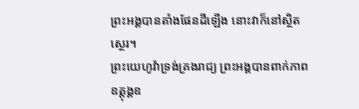ព្រះអង្គបានតាំងផែនដីឡើង នោះវាក៏នៅស្ថិតស្ថេរ។
ព្រះយេហូវ៉ាទ្រង់គ្រងរាជ្យ ព្រះអង្គបានពាក់ភាពឧត្ដុង្គឧ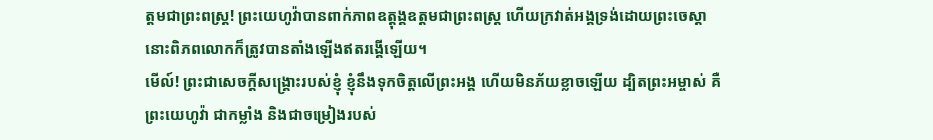ត្ដមជាព្រះពស្ត្រ! ព្រះយេហូវ៉ាបានពាក់ភាពឧត្ដុង្គឧត្ដមជាព្រះពស្ត្រ ហើយក្រវាត់អង្គទ្រង់ដោយព្រះចេស្ដា នោះពិភពលោកក៏ត្រូវបានតាំងឡើងឥតរង្គើឡើយ។
មើល៍! ព្រះជាសេចក្ដីសង្គ្រោះរបស់ខ្ញុំ ខ្ញុំនឹងទុកចិត្តលើព្រះអង្គ ហើយមិនភ័យខ្លាចឡើយ ដ្បិតព្រះអម្ចាស់ គឺព្រះយេហូវ៉ា ជាកម្លាំង និងជាចម្រៀងរបស់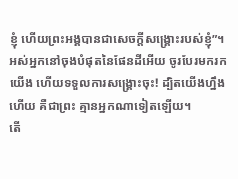ខ្ញុំ ហើយព្រះអង្គបានជាសេចក្ដីសង្គ្រោះរបស់ខ្ញុំ”។
អស់អ្នកនៅចុងបំផុតនៃផែនដីអើយ ចូរបែរមករកយើង ហើយទទួលការសង្គ្រោះចុះ! ដ្បិតយើងហ្នឹងហើយ គឺជាព្រះ គ្មានអ្នកណាទៀតឡើយ។
តើ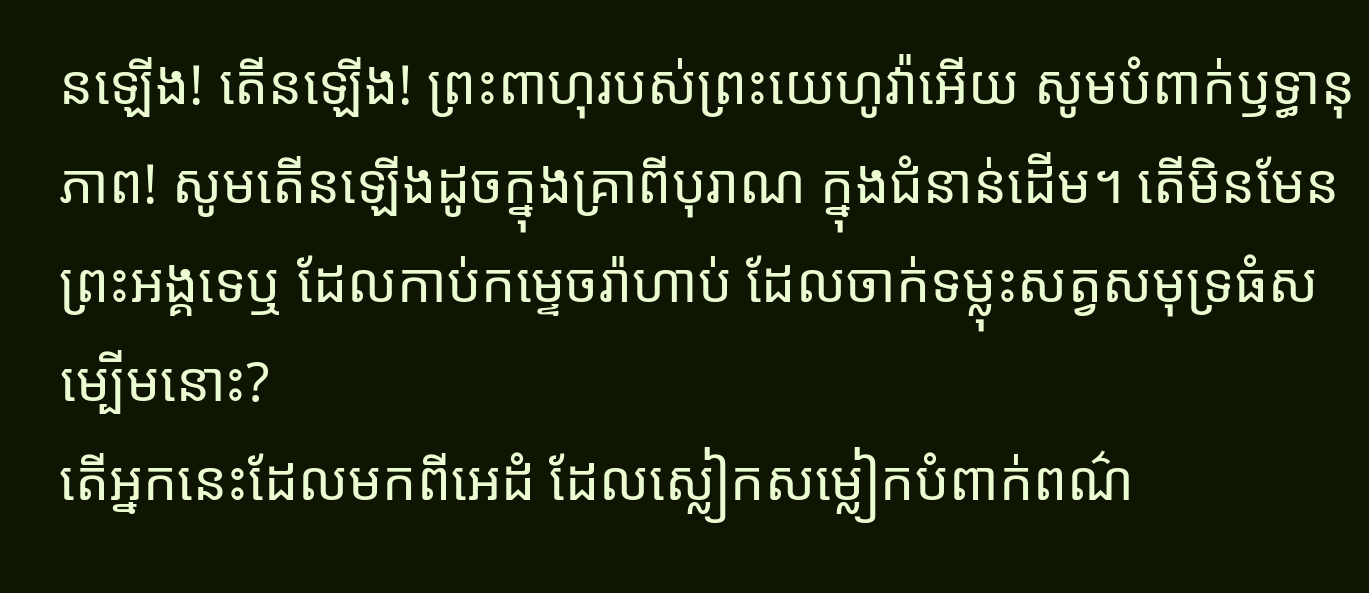នឡើង! តើនឡើង! ព្រះពាហុរបស់ព្រះយេហូវ៉ាអើយ សូមបំពាក់ឫទ្ធានុភាព! សូមតើនឡើងដូចក្នុងគ្រាពីបុរាណ ក្នុងជំនាន់ដើម។ តើមិនមែនព្រះអង្គទេឬ ដែលកាប់កម្ទេចរ៉ាហាប់ ដែលចាក់ទម្លុះសត្វសមុទ្រធំសម្បើមនោះ?
តើអ្នកនេះដែលមកពីអេដំ ដែលស្លៀកសម្លៀកបំពាក់ពណ៌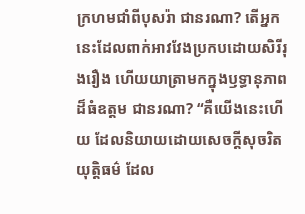ក្រហមជាំពីបុសរ៉ា ជានរណា? តើអ្នកនេះដែលពាក់អាវវែងប្រកបដោយសិរីរុងរឿង ហើយយាត្រាមកក្នុងឫទ្ធានុភាពដ៏ធំឧត្ដម ជានរណា? “គឺយើងនេះហើយ ដែលនិយាយដោយសេចក្ដីសុចរិតយុត្តិធម៌ ដែល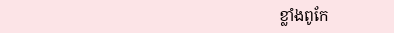ខ្លាំងពូកែ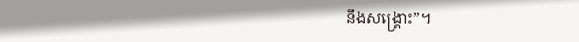នឹងសង្គ្រោះ”។